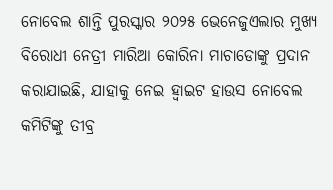ନୋବେଲ ଶାନ୍ତି ପୁରସ୍କାର ୨୦୨୫ ଭେନେଜୁଏଲାର ମୁଖ୍ୟ ବିରୋଧୀ ନେତ୍ରୀ ମାରିଆ କୋରିନା ମାଚାଡୋଙ୍କୁ ପ୍ରଦାନ କରାଯାଇଛି, ଯାହାକୁ ନେଇ ହ୍ୱାଇଟ ହାଉସ ନୋବେଲ କମିଟିଙ୍କୁ ତୀବ୍ର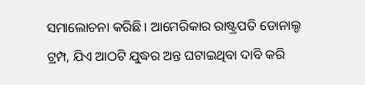ସମାଲୋଚନା କରିଛି। ଆମେରିକାର ରାଷ୍ଟ୍ରପତି ଡୋନାଲ୍ଡ ଟ୍ରମ୍ପ, ଯିଏ ଆଠଟି ଯୁଦ୍ଧର ଅନ୍ତ ଘଟାଇଥିବା ଦାବି କରି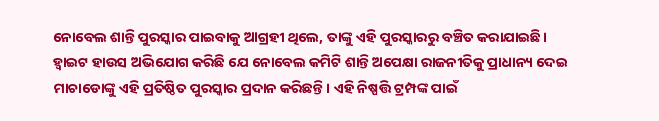ନୋବେଲ ଶାନ୍ତି ପୁରସ୍କାର ପାଇବାକୁ ଆଗ୍ରହୀ ଥିଲେ, ତାଙ୍କୁ ଏହି ପୁରସ୍କାରରୁ ବଞ୍ଚିତ କରାଯାଇଛି।
ହ୍ୱାଇଟ ହାଉସ ଅଭିଯୋଗ କରିଛି ଯେ ନୋବେଲ କମିଟି ଶାନ୍ତି ଅପେକ୍ଷା ରାଜନୀତିକୁ ପ୍ରାଧାନ୍ୟ ଦେଇ ମାଚାଡୋଙ୍କୁ ଏହି ପ୍ରତିଷ୍ଠିତ ପୁରସ୍କାର ପ୍ରଦାନ କରିଛନ୍ତି। ଏହି ନିଷ୍ପତ୍ତି ଟ୍ରମ୍ପଙ୍କ ପାଇଁ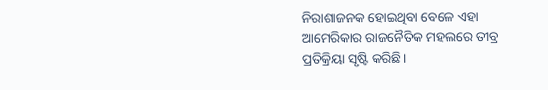ନିରାଶାଜନକ ହୋଇଥିବା ବେଳେ ଏହା ଆମେରିକାର ରାଜନୈତିକ ମହଲରେ ତୀବ୍ର ପ୍ରତିକ୍ରିୟା ସୃଷ୍ଟି କରିଛି।